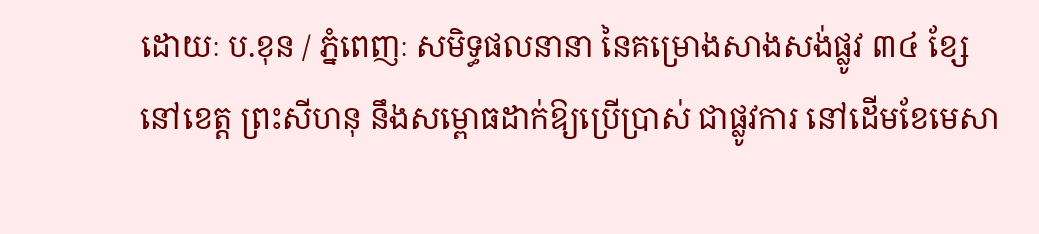ដោយៈ ប.ខុន / ភ្នំពេញៈ សមិទ្ធផលនានា នៃគម្រោងសាងសង់ផ្លូវ ៣៤ ខ្សែ នៅខេត្ត ព្រះសីហនុ នឹងសម្ពោធដាក់ឱ្យប្រើប្រាស់ ជាផ្លូវការ នៅដើមខែមេសា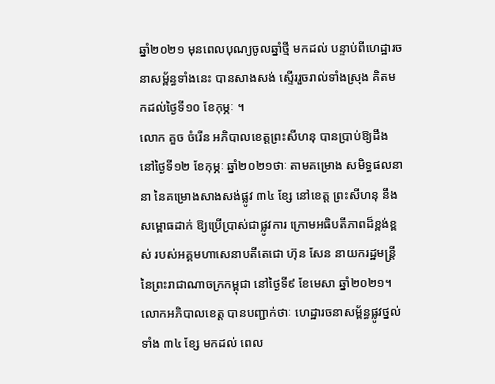ឆ្នាំ២០២១ មុនពេលបុណ្យចូលឆ្នាំថ្មី មកដល់ បន្ទាប់ពីហេដ្ឋារចនាសម្ព័ន្ធទាំងនេះ បានសាងសង់ ស្ទើររួចរាល់ទាំងស្រុង គិតមកដល់ថ្ងៃទី១០ ខែកុម្ភៈ ។
លោក គួច ចំរើន អភិបាលខេត្តព្រះសីហនុ បានប្រាប់ឱ្យដឹង នៅថ្ងៃទី១២ ខែកុម្ភៈ ឆ្នាំ២០២១ថាៈ តាមគម្រោង សមិទ្ធផលនានា នៃគម្រោងសាងសង់ផ្លូវ ៣៤ ខ្សែ នៅខេត្ត ព្រះសីហនុ នឹងសម្ពោធដាក់ ឱ្យប្រើប្រាស់ជាផ្លូវការ ក្រោមអធិបតីភាពដ៏ខ្ពង់ខ្ពស់ របស់អគ្គមហាសេនាបតីតេជោ ហ៊ុន សែន នាយករដ្ឋមន្ត្រី នៃព្រះរាជាណាចក្រកម្ពុជា នៅថ្ងៃទី៩ ខែមេសា ឆ្នាំ២០២១។
លោកអភិបាលខេត្ត បានបញ្ជាក់ថាៈ ហេដ្ឋារចនាសម្ព័ន្ធផ្លូវថ្នល់ ទាំង ៣៤ ខ្សែ មកដល់ ពេល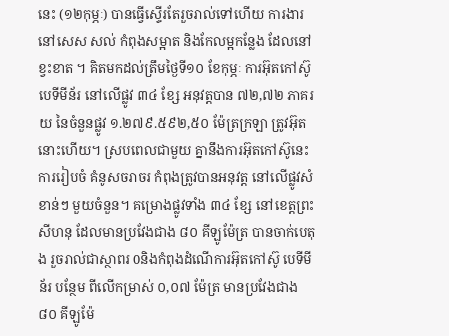នេះ (១២កុម្ភៈ) បានធ្វើស្ទើរតែរួចរាល់ទៅហើយ ការងារនៅសេស សល់ កំពុងសម្អាត និងកែលម្អកន្លែង ដែលនៅខ្វះខាត ។ គិតមកដល់ត្រឹមថ្ងៃទី១០ ខែកុម្ភៈ ការអ៊ុតកៅស៊ូ បេទីមីន័រ នៅលើផ្លូវ ៣៤ ខ្សែ អនុវត្តបាន ៧២,៧២ ភាគរយ នៃចំនួនផ្លូវ ១.២៧៩.៥៩២,៥០ ម៉ែត្រក្រឡា ត្រូវអ៊ុតនោះហើយ។ ស្របពេលជាមួយ គ្នានឹងការអ៊ុតកៅស៊ូនេះការរៀបចំ គំនូសចរាចរ កំពុងត្រូវបានអនុវត្ត នៅលើផ្លូវសំខាន់ៗ មួយចំនួន។ គម្រោងផ្លូវទាំង ៣៤ ខ្សែ នៅខេត្តព្រះសីហនុ ដែលមានប្រវែងជាង ៨០ គីឡូម៉ែត្រ បានចាក់បេតុង រួចរាល់ជាស្ថាពរ 0និងកំពុងដំណើការអ៊ុតកៅស៊ូ បេទីមីន័រ បន្ថែម ពីលើកម្រាស់ ០,០៧ ម៉ែត្រ មានប្រវែងជាង ៨០ គីឡូម៉ែ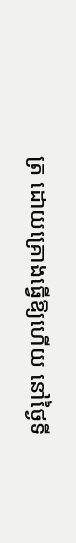ត្រ ដោយគ្រោងធ្វើឱ្យហើយ នៅថ្ងៃទី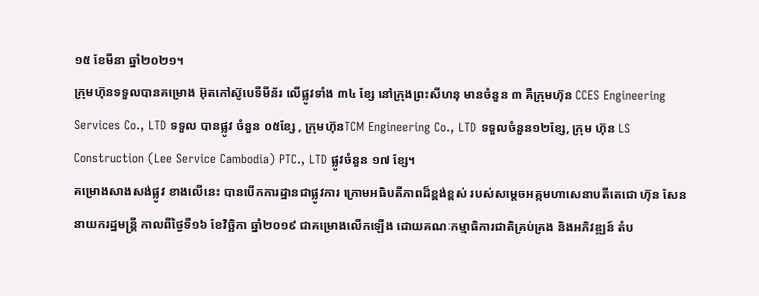១៥ ខែមីនា ឆ្នាំ២០២១។
ក្រុមហ៊ុនទទួលបានគម្រោង អ៊ុតកៅស៊ូបេទីមីន័រ លើផ្លូវទាំង ៣៤ ខ្សែ នៅក្រុងព្រះសីហនុ មានចំនួន ៣ គឺក្រុមហ៊ុន CCES Engineering Services Co., LTD ទទួល បានផ្លូវ ចំនួន ០៥ខ្សែ , ក្រុមហ៊ុនTCM Engineering Co., LTD ទទួលចំនួន១២ខ្សែ, ក្រុម ហ៊ុន LS Construction (Lee Service Cambodia) PTC., LTD ផ្លូវចំនួន ១៧ ខ្សែ។
គម្រោងសាងសង់ផ្លូវ ខាងលើនេះ បានបើកការដ្ឋានជាផ្លូវការ ក្រោមអធិបតីភាពដ៏ខ្ពង់ខ្ពស់ របស់សម្តេចអគ្កមហាសេនាបតីតេជោ ហ៊ុន សែន នាយករដ្ឋមន្ត្រី កាលពីថ្ងៃទី១៦ ខែវិច្ឆិកា ឆ្នាំ២០១៩ ជាគម្រោងលើកឡើង ដោយគណៈកម្មាធិការជាតិគ្រប់គ្រង និងអភិវឌ្ឍន៍ តំប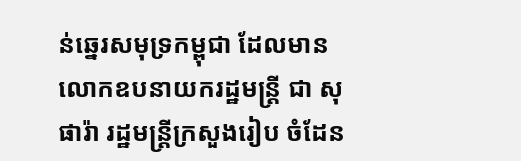ន់ឆ្នេរសមុទ្រកម្ពុជា ដែលមាន លោកឧបនាយករដ្ឋមន្ត្រី ជា សុផារ៉ា រដ្ឋមន្ត្រីក្រសួងរៀប ចំដែន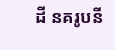ដី នគរូបនី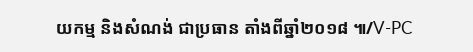យកម្ម និងសំណង់ ជាប្រធាន តាំងពីឆ្នាំ២០១៨ ៕/V-PC